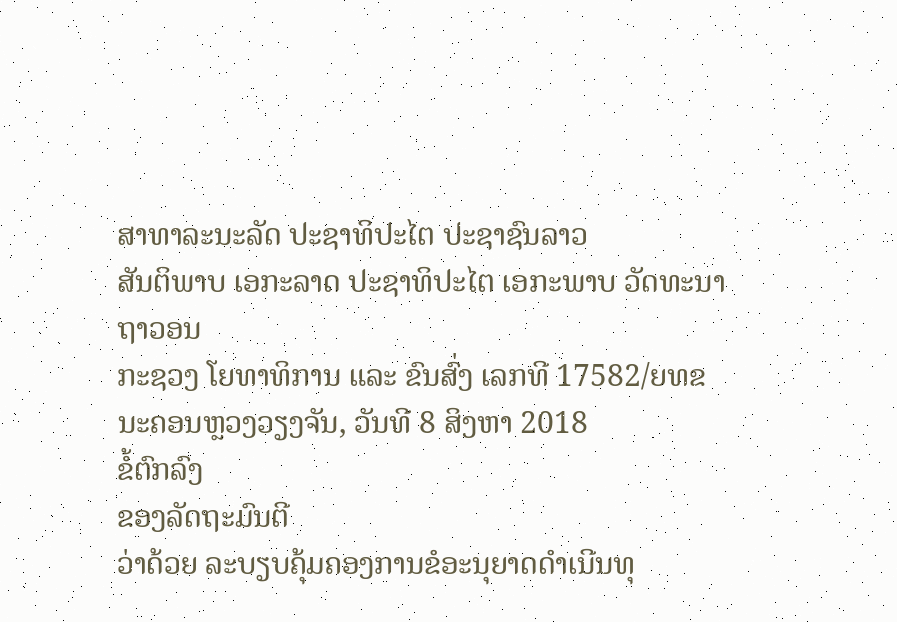ສາທາລະນະລັດ ປະຊາທິປະໄຕ ປະຊາຊົນລາວ
ສັນຕິພາບ ເອກະລາດ ປະຊາທິປະໄຕ ເອກະພາບ ວັດທະນາຖາວອນ
ກະຊວງ ໂຍທາທິການ ແລະ ຂົນສົ່ງ ເລກທີ 17582/ຍທຂ
ນະຄອນຫຼວງວຽງຈັນ, ວັນທີ 8 ສິງຫາ 2018
ຂໍ້ຕົກລົງ
ຂອງລັດຖະມົນຕີ
ວ່າດ້ວຍ ລະບຽບຄຸ້ມຄອງການຂໍອະນຸຍາດດໍາເນີນທຸ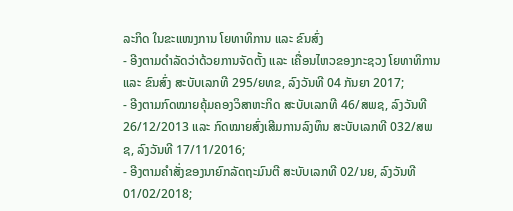ລະກິດ ໃນຂະແໜງການ ໂຍທາທິການ ແລະ ຂົນສົ່ງ
- ອີງຕາມດໍາລັດວ່າດ້ວຍການຈັດຕັ້ງ ແລະ ເຄື່ອນໄຫວຂອງກະຊວງ ໂຍທາທິການ ແລະ ຂົນສົ່ງ ສະບັບເລກທີ 295/ຍທຂ, ລົງວັນທີ 04 ກັນຍາ 2017;
- ອີງຕາມກົດໝາຍຄຸ້ມຄອງວິສາຫະກິດ ສະບັບເລກທີ 46/ສພຊ, ລົງວັນທີ 26/12/2013 ແລະ ກົດໝາຍສົ່ງເສີມການລົງທຶນ ສະບັບເລກທີ 032/ສພຊ, ລົງວັນທີ 17/11/2016;
- ອີງຕາມຄໍາສັ່ງຂອງນາຍົກລັດຖະມົນຕີ ສະບັບເລກທີ 02/ນຍ, ລົງວັນທີ 01/02/2018;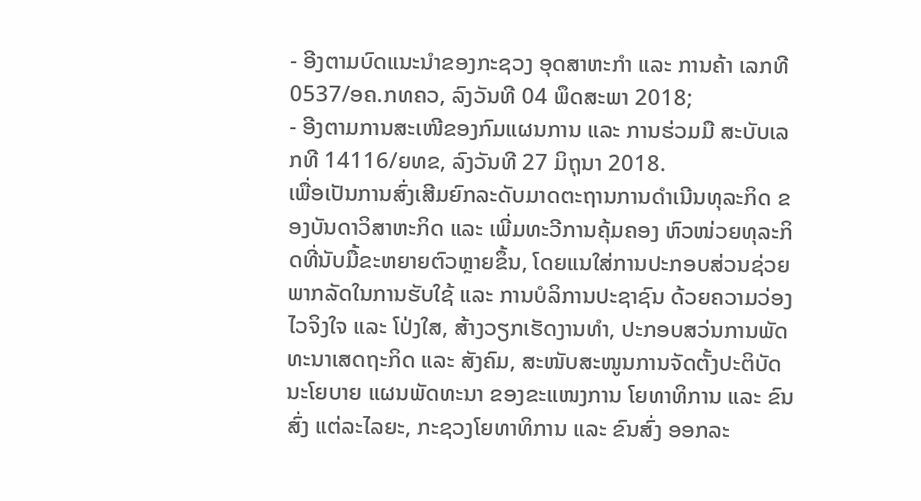- ອີງຕາມບົດແນະນໍາຂອງກະຊວງ ອຸດສາຫະກໍາ ແລະ ການຄ້າ ເລກທີ 0537/ອຄ.ກທຄວ, ລົງວັນທີ 04 ພຶດສະພາ 2018;
- ອີງຕາມການສະເໜີຂອງກົມແຜນການ ແລະ ການຮ່ວມມື ສະບັບເລກທີ 14116/ຍທຂ, ລົງວັນທີ 27 ມິຖຸນາ 2018.
ເພື່ອເປັນການສົ່ງເສີມຍົກລະດັບມາດຕະຖານການດໍາເນີນທຸລະກິດ ຂອງບັນດາວິສາຫະກິດ ແລະ ເພີ່ມທະວີການຄຸ້ມຄອງ ຫົວໜ່ວຍທຸລະກິດທີ່ນັບມື້ຂະຫຍາຍຕົວຫຼາຍຂຶ້ນ, ໂດຍແນໃສ່ການປະກອບສ່ວນຊ່ວຍພາກລັດໃນການຮັບໃຊ້ ແລະ ການບໍລິການປະຊາຊົນ ດ້ວຍຄວາມວ່ອງໄວຈິງໃຈ ແລະ ໂປ່ງໃສ, ສ້າງວຽກເຮັດງານທໍາ, ປະກອບສວ່ນການພັດທະນາເສດຖະກິດ ແລະ ສັງຄົມ, ສະໜັບສະໜູນການຈັດຕັ້ງປະຕິບັດນະໂຍບາຍ ແຜນພັດທະນາ ຂອງຂະແໜງການ ໂຍທາທິການ ແລະ ຂົນສົ່ງ ແຕ່ລະໄລຍະ, ກະຊວງໂຍທາທິການ ແລະ ຂົນສົ່ງ ອອກລະ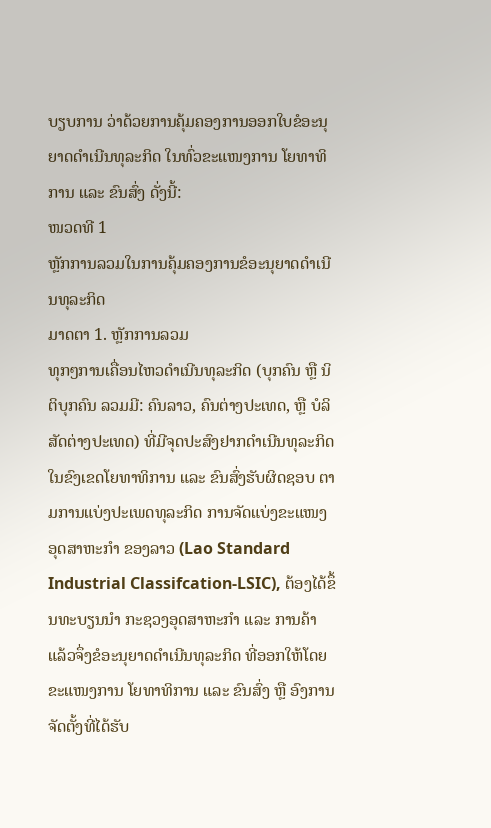ບຽບການ ວ່າດ້ວຍການຄຸ້ມຄອງການອອກໃບຂໍອະນຸຍາດດໍາເນີນທຸລະກິດ ໃນທົ່ວຂະແໜງການ ໂຍທາທິການ ແລະ ຂົນສົ່ງ ດັ່ງນີ້:
ໜວດທີ 1
ຫຼັກການລວມໃນການຄຸ້ມຄອງການຂໍອະນຸຍາດດໍາເນີນທຸລະກິດ
ມາດຕາ 1. ຫຼັກການລວມ
ທຸກໆການເຄື່ອນໄຫວດໍາເນີນທຸລະກິດ (ບຸກຄົນ ຫຼື ນິຕິບຸກຄົນ ລວມມີ: ຄົນລາວ, ຄົນຕ່າງປະເທດ, ຫຼື ບໍລິສັດຕ່າງປະເທດ) ທີ່ມີຈຸດປະສົງຢາກດໍາເນີນທຸລະກິດ ໃນຂົງເຂດໂຍທາທິການ ແລະ ຂົນສົ່ງຮັບຜິດຊອບ ຕາມການແບ່ງປະເພດທຸລະກິດ ການຈັດແບ່ງຂະແໜງອຸດສາຫະກໍາ ຂອງລາວ (Lao Standard Industrial Classifcation-LSIC), ຕ້ອງໄດ້ຂຶ້ນທະບຽນນໍາ ກະຊວງອຸດສາຫະກໍາ ແລະ ການຄ້າ ແລ້ວຈຶ່ງຂໍອະນຸຍາດດໍາເນີນທຸລະກິດ ທີ່ອອກໃຫ້ໂດຍຂະແໜງການ ໂຍທາທິການ ແລະ ຂົນສົ່ງ ຫຼື ອົງການຈັດຕັ້ງທີ່ໄດ້ຮັບ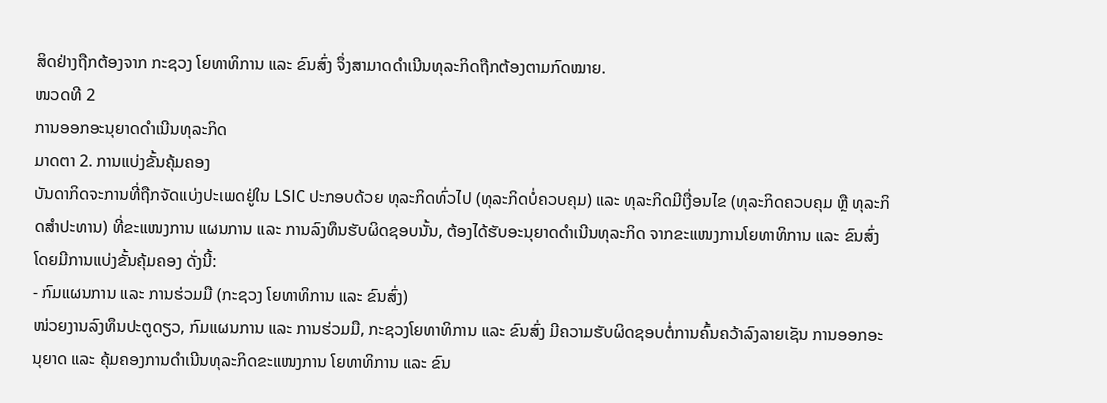ສິດຢ່າງຖືກຕ້ອງຈາກ ກະຊວງ ໂຍທາທິການ ແລະ ຂົນສົ່ງ ຈຶ່ງສາມາດດໍາເນີນທຸລະກິດຖືກຕ້ອງຕາມກົດໝາຍ.
ໜວດທີ 2
ການອອກອະນຸຍາດດໍາເນີນທຸລະກິດ
ມາດຕາ 2. ການແບ່ງຂັ້ນຄຸ້ມຄອງ
ບັນດາກິດຈະການທີ່ຖືກຈັດແບ່ງປະເພດຢູ່ໃນ LSIC ປະກອບດ້ວຍ ທຸລະກິດທົ່ວໄປ (ທຸລະກິດບໍ່ຄວບຄຸມ) ແລະ ທຸລະກິດມີເງື່ອນໄຂ (ທຸລະກິດຄວບຄຸມ ຫຼື ທຸລະກິດສໍາປະທານ) ທີ່ຂະແໜງການ ແຜນການ ແລະ ການລົງທຶນຮັບຜິດຊອບນັ້ນ, ຕ້ອງໄດ້ຮັບອະນຸຍາດດໍາເນີນທຸລະກິດ ຈາກຂະແໜງການໂຍທາທິການ ແລະ ຂົນສົ່ງ ໂດຍມີການແບ່ງຂັ້ນຄຸ້ມຄອງ ດັ່ງນີ້:
- ກົມແຜນການ ແລະ ການຮ່ວມມື (ກະຊວງ ໂຍທາທິການ ແລະ ຂົນສົ່ງ)
ໜ່ວຍງານລົງທຶນປະຕູດຽວ, ກົມແຜນການ ແລະ ການຮ່ວມມື, ກະຊວງໂຍທາທິການ ແລະ ຂົນສົ່ງ ມີຄວາມຮັບຜິດຊອບຕໍ່ການຄົ້ນຄວ້າລົງລາຍເຊັນ ການອອກອະນຸຍາດ ແລະ ຄຸ້ມຄອງການດໍາເນີນທຸລະກິດຂະແໜງການ ໂຍທາທິການ ແລະ ຂົນ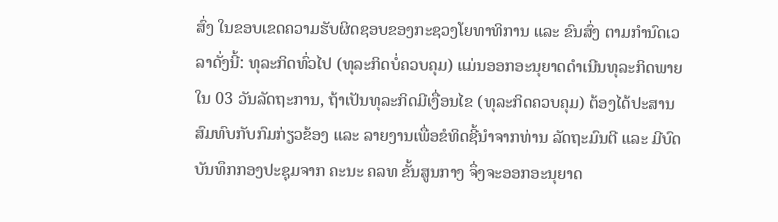ສົ່ງ ໃນຂອບເຂດຄວາມຮັບຜິດຊອບຂອງກະຊວງໂຍທາທິການ ແລະ ຂົນສົ່ງ ຕາມກໍານົດເວລາດັ່ງນີ້: ທຸລະກິດທົ່ວໄປ (ທຸລະກິດບໍ່ຄວບຄຸມ) ແມ່ນອອກອະນຸຍາດດໍາເນີນທຸລະກິດພາຍໃນ 03 ວັນລັດຖະການ, ຖ້າເປັນທຸລະກິດມີເງື່ອນໄຂ (ທຸລະກິດຄວບຄຸມ) ຕ້ອງໄດ້ປະສານສົມທົບກັບກົມກ່ຽວຂ້ອງ ແລະ ລາຍງານເພື່ອຂໍທິດຊີ້ນໍາຈາກທ່ານ ລັດຖະມົນຕີ ແລະ ມີບົດບັນທຶກກອງປະຊຸມຈາກ ຄະນະ ຄລທ ຂັ້ນສູນກາງ ຈຶ່ງຈະອອກອະນຸຍາດ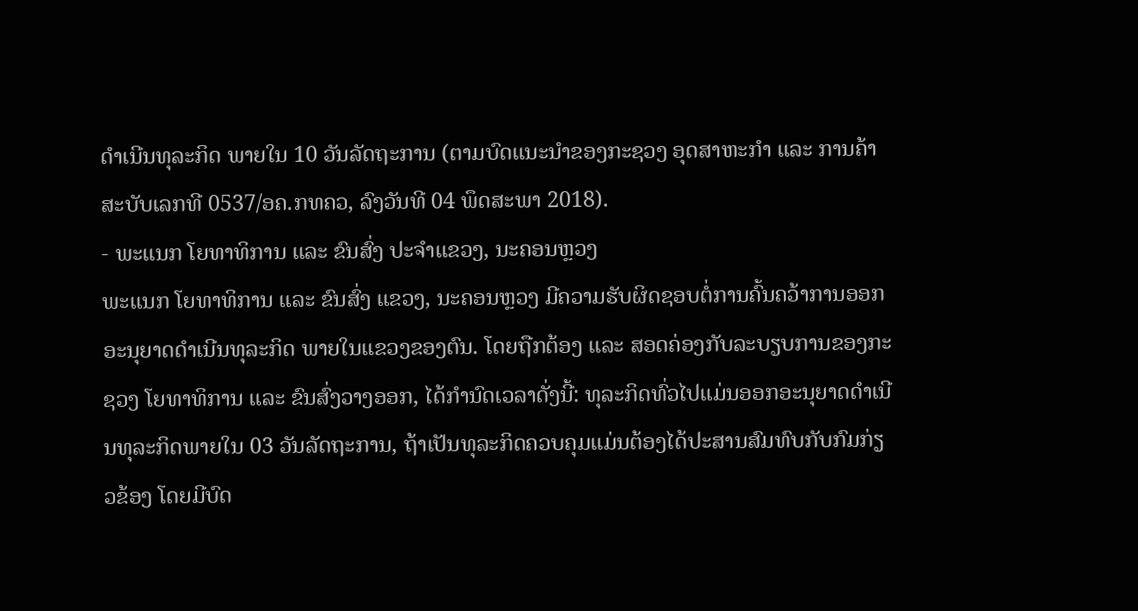ດໍາເນີນທຸລະກິດ ພາຍໃນ 10 ວັນລັດຖະການ (ຕາມບົດແນະນໍາຂອງກະຊວງ ອຸດສາຫະກໍາ ແລະ ການຄ້າ ສະບັບເລກທີ 0537/ອຄ.ກທຄວ, ລົງວັນທີ 04 ພຶດສະພາ 2018).
- ພະແນກ ໂຍທາທິການ ແລະ ຂົນສົ່ງ ປະຈໍາແຂວງ, ນະຄອນຫຼວງ
ພະແນກ ໂຍທາທິການ ແລະ ຂົນສົ່ງ ແຂວງ, ນະຄອນຫຼວງ ມີຄວາມຮັບຜິດຊອບຕໍ່ການຄົ້ນຄວ້າການອອກອະນຸຍາດດໍາເນີນທຸລະກິດ ພາຍໃນແຂວງຂອງຕົນ. ໂດຍຖືກຕ້ອງ ແລະ ສອດຄ່ອງກັບລະບຽບການຂອງກະຊວງ ໂຍທາທິການ ແລະ ຂົນສົ່ງວາງອອກ, ໄດ້ກໍານົດເວລາດັ່ງນີ້: ທຸລະກິດທົ່ວໄປແມ່ນອອກອະນຸຍາດດໍາເນີນທຸລະກິດພາຍໃນ 03 ວັນລັດຖະການ, ຖ້າເປັນທຸລະກິດຄວບຄຸມແມ່ນຕ້ອງໄດ້ປະສານສົມທົບກັບກົມກ່ຽວຂ້ອງ ໂດຍມີບົດ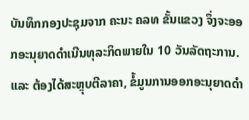ບັນທຶກກອງປະຊຸມຈາກ ຄະນະ ຄລທ ຂັ້ນແຂວງ ຈຶ່ງຈະອອກອະນຸຍາດດໍາເນີນທຸລະກິດພາຍໃນ 10 ວັນລັດຖະການ. ແລະ ຕ້ອງໄດ້ສະຫຼຸບຕີລາຄາ, ຂໍ້ມູນການອອກອະນຸຍາດດໍາ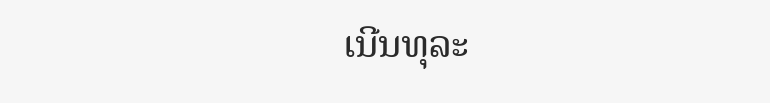ເນີນທຸລະ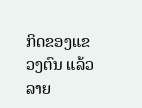ກິດຂອງແຂວງຕົນ ແລ້ວລາຍ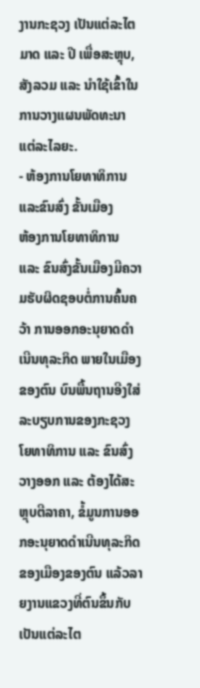ງານກະຊວງ ເປັນແຕ່ລະໄຕມາດ ແລະ ປີ ເພື່ອສະຫຼຸບ, ສັງລວມ ແລະ ນໍາໃຊ້ເຂົ້າໃນການວາງແຜນພັດທະນາ ແຕ່ລະໄລຍະ.
- ຫ້ອງການໂຍທາທິການ ແລະຂົນສົ່ງ ຂັ້ນເມືອງ
ຫ້ອງການໂຍທາທິການ ແລະ ຂົນສົ່ງຂັ້ນເມືອງມີຄວາມຮັບຜິດຊອບຕໍ່ການຄົ້ນຄວ້າ ການອອກອະນຸຍາດດໍາເນີນທຸລະກິດ ພາຍໃນເມືອງຂອງຕົນ ບົນພື້ນຖານອີງໃສ່ລະບຽບການຂອງກະຊວງໂຍທາທິການ ແລະ ຂົນສົ່ງວາງອອກ ແລະ ຕ້ອງໄດ້ສະຫຼຸບຕີລາຄາ, ຂໍ້ມູນການອອກອະນຸຍາດດໍາເນີນທຸລະກິດຂອງເມືອງຂອງຕົນ ແລ້ວລາຍງານແຂວງທີ່ຕົນຂຶ້ນກັບ ເປັນແຕ່ລະໄຕ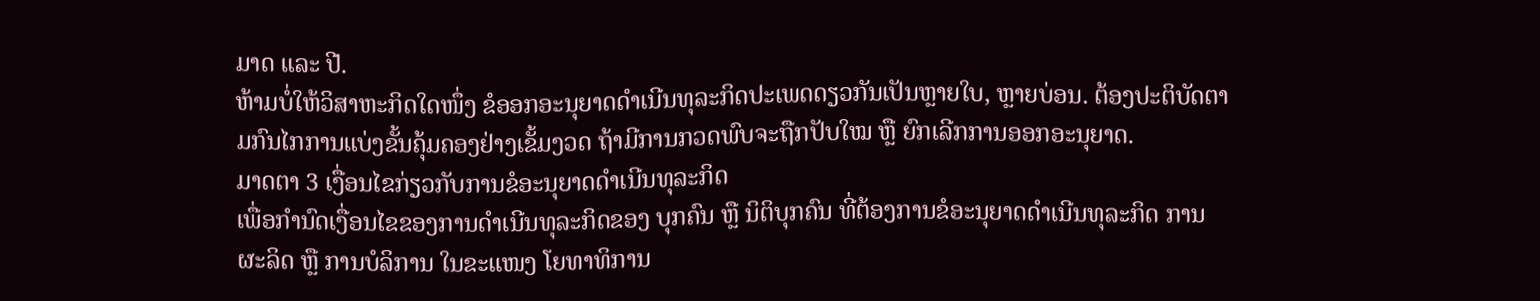ມາດ ແລະ ປີ.
ຫ້າມບໍ່ໃຫ້ວິສາຫະກິດໃດໜຶ່ງ ຂໍອອກອະນຸຍາດດໍາເນີນທຸລະກິດປະເພດດຽວກັນເປັນຫຼາຍໃບ, ຫຼາຍບ່ອນ. ຕ້ອງປະຕິບັດຕາມກົນໄກການແບ່ງຂັ້ນຄຸ້ມຄອງຢ່າງເຂັ້ມງວດ ຖ້າມີການກວດພົບຈະຖືກປັບໃໝ ຫຼື ຍົກເລີກການອອກອະນຸຍາດ.
ມາດຕາ 3 ເງື່ອນໄຂກ່ຽວກັບການຂໍອະນຸຍາດດໍາເນີນທຸລະກິດ
ເພື່ອກໍານົດເງື່ອນໄຂຂອງການດໍາເນີນທຸລະກິດຂອງ ບຸກຄົນ ຫຼື ນິຕິບຸກຄົນ ທີ່ຕ້ອງການຂໍອະນຸຍາດດໍາເນີນທຸລະກິດ ການຜະລິດ ຫຼື ການບໍລິການ ໃນຂະແໜງ ໂຍທາທິການ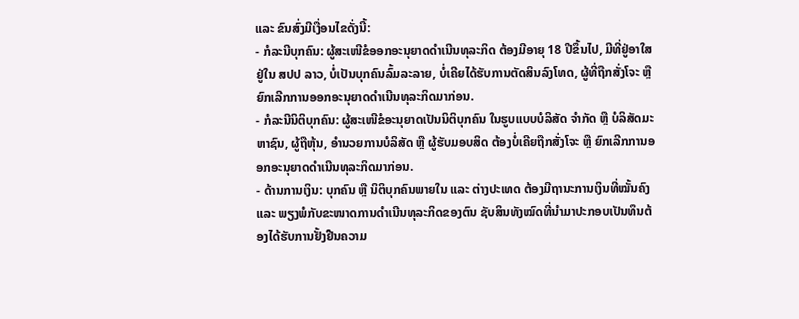ແລະ ຂົນສົ່ງມີເງື່ອນໄຂດັ່ງນີ້:
- ກໍລະນີບຸກຄົນ: ຜູ້ສະເໜີຂໍອອກອະນຸຍາດດໍາເນີນທຸລະກິດ ຕ້ອງມີອາຍຸ 18 ປີຂຶ້ນໄປ, ມີທີ່ຢູ່ອາໃສຢູ່ໃນ ສປປ ລາວ, ບໍ່ເປັນບຸກຄົນລົ້ມລະລາຍ, ບໍ່ເຄີຍໄດ້ຮັບການຕັດສິນລົງໂທດ, ຜູ້ທີ່ຖືກສັ່ງໂຈະ ຫຼື ຍົກເລີກການອອກອະນຸຍາດດໍາເນີນທຸລະກິດມາກ່ອນ.
- ກໍລະນີນິຕິບຸກຄົນ: ຜູ້ສະເໜີຂໍອະນຸຍາດເປັນນິຕິບຸກຄົນ ໃນຮູບແບບບໍລິສັດ ຈໍາກັດ ຫຼື ບໍລິສັດມະຫາຊົນ, ຜູ້ຖືຫຸ້ນ, ອໍານວຍການບໍລິສັດ ຫຼື ຜູ້ຮັບມອບສິດ ຕ້ອງບໍ່ເຄີຍຖືກສັ່ງໂຈະ ຫຼື ຍົກເລີກການອອກອະນຸຍາດດໍາເນີນທຸລະກິດມາກ່ອນ.
- ດ້ານການເງິນ: ບຸກຄົນ ຫຼື ນິຕິບຸກຄົນພາຍໃນ ແລະ ຕ່າງປະເທດ ຕ້ອງມີຖານະການເງິນທີ່ໝັ້ນຄົງ ແລະ ພຽງພໍກັບຂະໜາດການດໍາເນີນທຸລະກິດຂອງຕົນ ຊັບສິນທັງໝົດທີ່ນໍາມາປະກອບເປັນທຶນຕ້ອງໄດ້ຮັບການຢັ້ງຢືນຄວາມ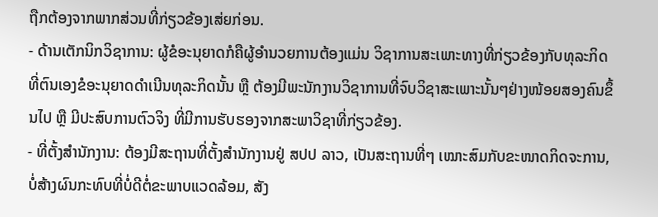ຖືກຕ້ອງຈາກພາກສ່ວນທີ່ກ່ຽວຂ້ອງເສ່ຍກ່ອນ.
- ດ້ານເຕັກນິກວິຊາການ: ຜູ້ຂໍອະນຸຍາດກໍຄືຜູ້ອໍານວຍການຕ້ອງແມ່ນ ວິຊາການສະເພາະທາງທີ່ກ່ຽວຂ້ອງກັບທຸລະກິດ ທີ່ຕົນເອງຂໍອະນຸຍາດດໍາເນີນທຸລະກິດນັ້ນ ຫຼື ຕ້ອງມີພະນັກງານວິຊາການທີ່ຈົບວິຊາສະເພາະນັ້ນໆຢ່າງໜ້ອຍສອງຄົນຂຶ້ນໄປ ຫຼື ມີປະສົບການຕົວຈິງ ທີ່ມີການຮັບຮອງຈາກສະພາວິຊາທີ່ກ່ຽວຂ້ອງ.
- ທີ່ຕັ້ງສໍານັກງານ: ຕ້ອງມີສະຖານທີ່ຕັ້ງສໍານັກງານຢູ່ ສປປ ລາວ, ເປັນສະຖານທີ່ໆ ເໝາະສົມກັບຂະໜາດກິດຈະການ, ບໍ່ສ້າງຜົນກະທົບທີ່ບໍ່ດີຕໍ່ຂະພາບແວດລ້ອມ, ສັງ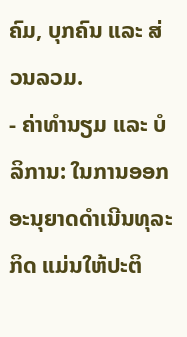ຄົມ, ບຸກຄົນ ແລະ ສ່ວນລວມ.
- ຄ່າທໍານຽມ ແລະ ບໍລິການ: ໃນການອອກອະນຸຍາດດໍາເນີນທຸລະກິດ ແມ່ນໃຫ້ປະຕິ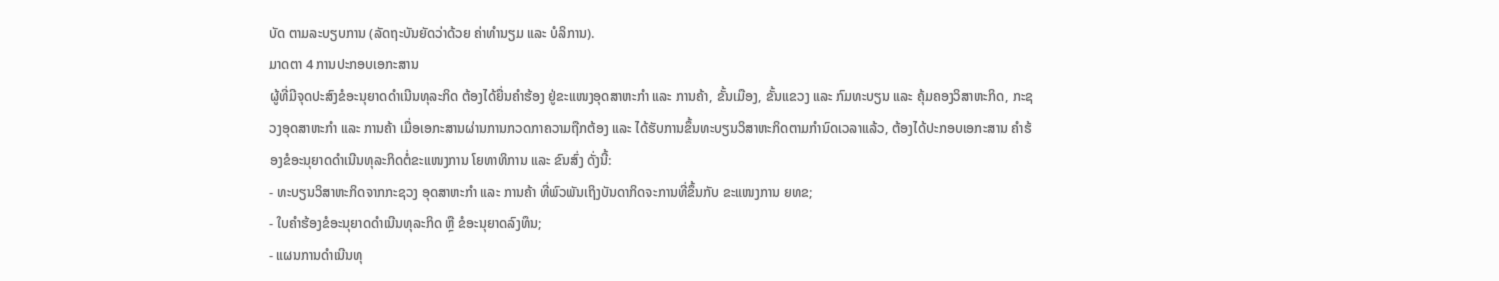ບັດ ຕາມລະບຽບການ (ລັດຖະບັນຍັດວ່າດ້ວຍ ຄ່າທໍານຽມ ແລະ ບໍລິການ).
ມາດຕາ 4 ການປະກອບເອກະສານ
ຜູ້ທີ່ມີຈຸດປະສົງຂໍອະນຸຍາດດໍາເນີນທຸລະກິດ ຕ້ອງໄດ້ຍື່ນຄໍາຮ້ອງ ຢູ່ຂະແໜງອຸດສາຫະກໍາ ແລະ ການຄ້າ, ຂັ້ນເມືອງ, ຂັ້ນແຂວງ ແລະ ກົມທະບຽນ ແລະ ຄຸ້ມຄອງວິສາຫະກິດ, ກະຊວງອຸດສາຫະກໍາ ແລະ ການຄ້າ ເມື່ອເອກະສານຜ່ານການກວດກາຄວາມຖືກຕ້ອງ ແລະ ໄດ້ຮັບການຂຶ້ນທະບຽນວິສາຫະກິດຕາມກໍານົດເວລາແລ້ວ, ຕ້ອງໄດ້ປະກອບເອກະສານ ຄໍາຮ້ອງຂໍອະນຸຍາດດໍາເນີນທຸລະກິດຕໍ່ຂະແໜງການ ໂຍທາທິການ ແລະ ຂົນສົ່ງ ດັ່ງນີ້:
- ທະບຽນວິສາຫະກິດຈາກກະຊວງ ອຸດສາຫະກໍາ ແລະ ການຄ້າ ທີ່ພົວພັນເຖິງບັນດາກິດຈະການທີ່ຂຶ້ນກັບ ຂະແໜງການ ຍທຂ;
- ໃບຄໍາຮ້ອງຂໍອະນຸຍາດດໍາເນີນທຸລະກິດ ຫຼື ຂໍອະນຸຍາດລົງທຶນ;
- ແຜນການດໍາເນີນທຸ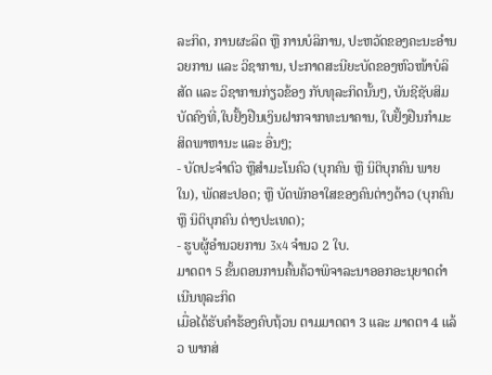ລະກິດ, ການຜະລິດ ຫຼື ການບໍລິການ, ປະຫວັດຂອງຄະນະອໍານວຍການ ແລະ ວິຊາການ, ປະກາດສະນີຍະບັດຂອງຫົວໜ້າບໍລິສັດ ແລະ ວິຊາການກ່ຽວຂ້ອງ ກັບທຸລະກິດນັ້ນໆ, ບັນຊີຊັບສິມບັດຄົງທີ່,ໃບຢັ້ງຢືນເງິນຝາກຈາກທະນາຄານ, ໃບຢັ້ງຢືນກໍາມະສິດພາຫານະ ແລະ ອື່ນໆ;
- ບັດປະຈໍາຕົວ ຫຼືສໍາມະໂນຄົວ (ບຸກຄົນ ຫຼື ນິຕິບຸກຄົນ ພາຍໃນ), ພັດສະປອດ; ຫຼື ບັດພັກອາໃສຂອງຄົນຕ່າງດ້າວ (ບຸກຄົນ ຫຼື ນິຕິບຸກຄົນ ຕ່າງປະເທດ);
- ຮູບຜູ້ອໍານວຍການ 3x4 ຈໍານວ 2 ໃບ.
ມາດຕາ 5 ຂັ້ນຕອນການຄົ້ນຄ້ວາພິຈາລະນາອອກອະນຸຍາດດໍາເນີນທຸລະກິດ
ເມື່ອໄດ້ຮັບຄໍາຮ້ອງຄົບຖ້ວນ ຕາມມາດຕາ 3 ແລະ ມາດຕາ 4 ແລ້ວ ພາກສ່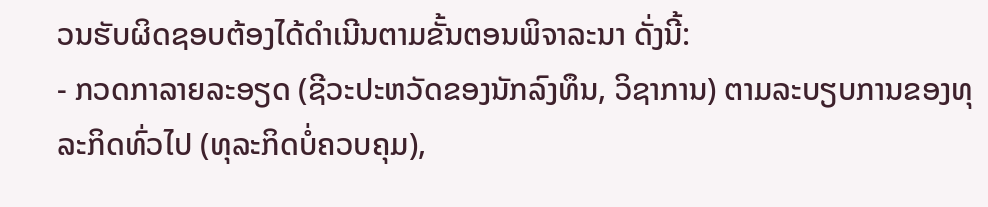ວນຮັບຜິດຊອບຕ້ອງໄດ້ດໍາເນີນຕາມຂັ້ນຕອນພິຈາລະນາ ດັ່ງນີ້:
- ກວດກາລາຍລະອຽດ (ຊີວະປະຫວັດຂອງນັກລົງທຶນ, ວິຊາການ) ຕາມລະບຽບການຂອງທຸລະກິດທົ່ວໄປ (ທຸລະກິດບໍ່ຄວບຄຸມ),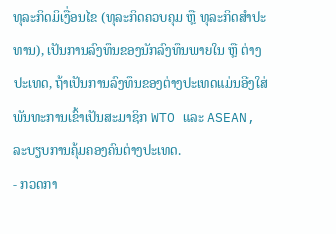ທຸລະກິດມິເງື່ອນໄຂ (ທຸລະກິດຄວບຄຸມ ຫຼື ທຸລະກິດສໍາປະທານ), ເປັນການລົງທຶນຂອງນັກລົງທຶນພາຍໃນ ຫຼື ຕ່າງປະເທດ, ຖ້າເປັນການລົງທຶນຂອງຕ່າງປະເທດແມ່ນອີງໃສ່ ພັນທະການເຂົ້າເປັນສະມາຊິກ WTO ແລະ ASEAN, ລະບຽບການຄຸ້ມຄອງຄົນຕ່າງປະເທດ.
- ກວດກາ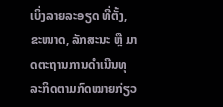ເບິ່ງລາຍລະອຽດ ທີ່ຕັ້ງ, ຂະໜາດ, ລັກສະນະ ຫຼື ມາດຕະຖານການດໍາເນີນທຸລະກິດຕາມກົດໝາຍກ່ຽວ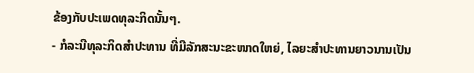ຂ້ອງກັບປະເພດທຸລະກິດນັ້ນໆ.
- ກໍລະນີທຸລະກິດສໍາປະທານ ທີ່ມີລັກສະນະຂະໜາດໃຫຍ່, ໄລຍະສໍາປະທານຍາວນານເປັນ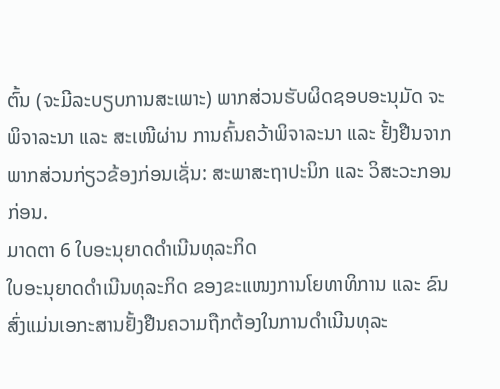ຕົ້ນ (ຈະມີລະບຽບການສະເພາະ) ພາກສ່ວນຮັບຜິດຊອບອະນຸມັດ ຈະພິຈາລະນາ ແລະ ສະເໜີຜ່ານ ການຄົ້ນຄວ້າພິຈາລະນາ ແລະ ຢັ້ງຢືນຈາກພາກສ່ວນກ່ຽວຂ້ອງກ່ອນເຊັ່ນ: ສະພາສະຖາປະນິກ ແລະ ວິສະວະກອນ ກ່ອນ.
ມາດຕາ 6 ໃບອະນຸຍາດດໍາເນີນທຸລະກິດ
ໃບອະນຸຍາດດໍາເນີນທຸລະກິດ ຂອງຂະແໜງການໂຍທາທິການ ແລະ ຂົນສົ່ງແມ່ນເອກະສານຢັ້ງຢືນຄວາມຖືກຕ້ອງໃນການດໍາເນີນທຸລະ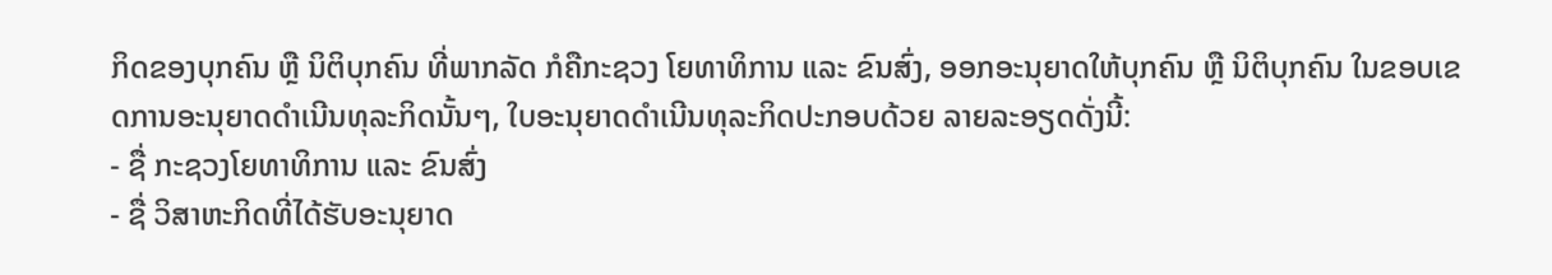ກິດຂອງບຸກຄົນ ຫຼື ນິຕິບຸກຄົນ ທີ່ພາກລັດ ກໍຄືກະຊວງ ໂຍທາທິການ ແລະ ຂົນສົ່ງ, ອອກອະນຸຍາດໃຫ້ບຸກຄົນ ຫຼື ນິຕິບຸກຄົນ ໃນຂອບເຂດການອະນຸຍາດດໍາເນີນທຸລະກິດນັ້ນໆ, ໃບອະນຸຍາດດໍາເນີນທຸລະກິດປະກອບດ້ວຍ ລາຍລະອຽດດັ່ງນີ້:
- ຊື່ ກະຊວງໂຍທາທິການ ແລະ ຂົນສົ່ງ
- ຊື່ ວິສາຫະກິດທີ່ໄດ້ຮັບອະນຸຍາດ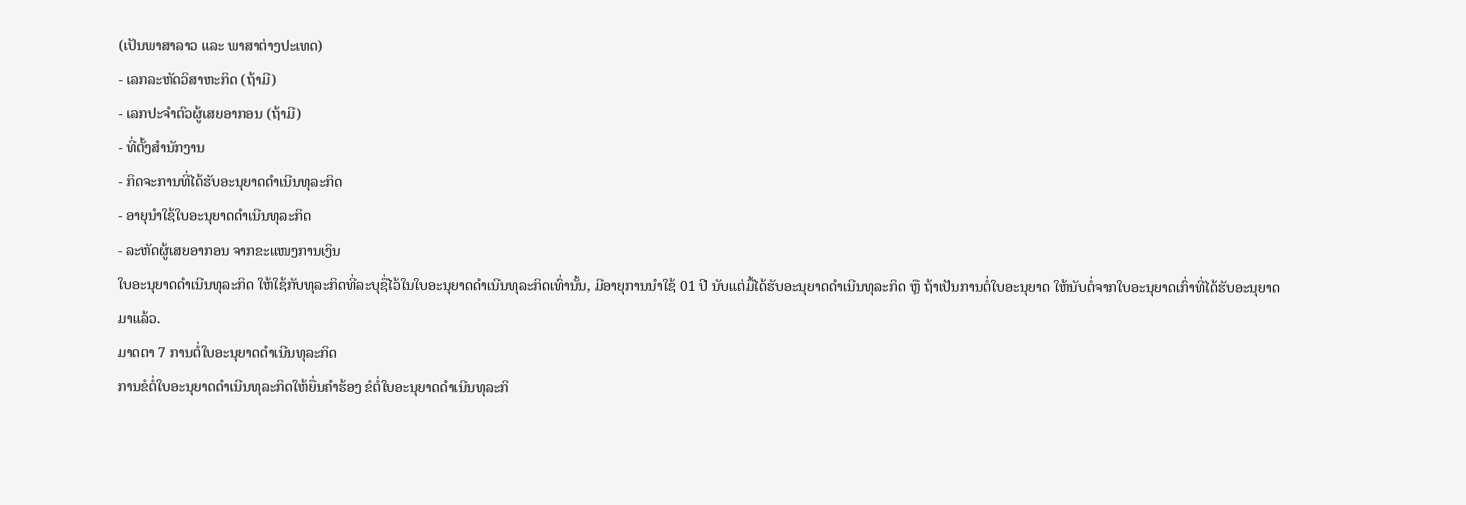(ເປັນພາສາລາວ ແລະ ພາສາຕ່າງປະເທດ)
- ເລກລະຫັດວິສາຫະກິດ (ຖ້າມີ)
- ເລກປະຈໍາຕົວຜູ້ເສຍອາກອນ (ຖ້າມີ)
- ທີ່ຕັ້ງສໍານັກງານ
- ກິດຈະການທີ່ໄດ້ຮັບອະນຸຍາດດໍາເນີນທຸລະກິດ
- ອາຍຸນໍາໃຊ້ໃບອະນຸຍາດດໍາເນີນທຸລະກິດ
- ລະຫັດຜູ້ເສຍອາກອນ ຈາກຂະແໜງການເງິນ
ໃບອະນຸຍາດດໍາເນີນທຸລະກິດ ໃຫ້ໃຊ້ກັບທຸລະກິດທີ່ລະບຸຊື່ໄວ້ໃນໃບອະນຸຍາດດໍາເນີນທຸລະກິດເທົ່ານັ້ນ, ມີອາຍຸການນໍາໃຊ້ 01 ປີ ນັບແຕ່ມື້ໄດ້ຮັບອະນຸຍາດດໍາເນີນທຸລະກິດ ຫຼື ຖ້າເປັນການຕໍ່ໃບອະນຸຍາດ ໃຫ້ນັບຕໍ່ຈາກໃບອະນຸຍາດເກົ່າທີ່ໄດ້ຮັບອະນຸຍາດມາແລ້ວ.
ມາດຕາ 7 ການຕໍ່ໃບອະນຸຍາດດໍາເນີນທຸລະກິດ
ການຂໍຕໍ່ໃບອະນຸຍາດດໍາເນີນທຸລະກິດໃຫ້ຍື່ນຄໍາຮ້ອງ ຂໍຕໍ່ໃບອະນຸຍາດດໍາເນີນທຸລະກິ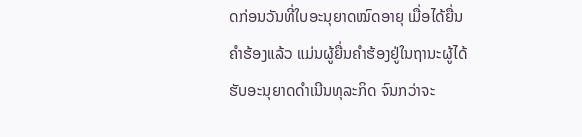ດກ່ອນວັນທີ່ໃບອະນຸຍາດໝົດອາຍຸ ເມື່ອໄດ້ຍື່ນຄໍາຮ້ອງແລ້ວ ແມ່ນຜູ້ຍື່ນຄໍາຮ້ອງຢູ່ໃນຖານະຜູ້ໄດ້ຮັບອະນຸຍາດດໍາເນີນທຸລະກິດ ຈົນກວ່າຈະ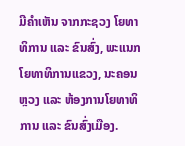ມີຄໍາເຫັນ ຈາກກະຊວງ ໂຍທາທິການ ແລະ ຂົນສົ່ງ, ພະແນກໂຍທາທິການແຂວງ, ນະຄອນຫຼວງ ແລະ ຫ້ອງການໂຍທາທິການ ແລະ ຂົນສົ່ງເມືອງ.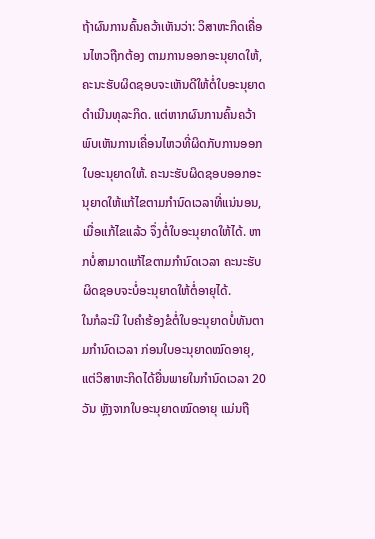ຖ້າຜົນການຄົ້ນຄວ້າເຫັນວ່າ: ວິສາຫະກິດເຄື່ອນໄຫວຖືກຕ້ອງ ຕາມການອອກອະນຸຍາດໃຫ້, ຄະນະຮັບຜິດຊອບຈະເຫັນດີໃຫ້ຕໍ່ໃບອະນຸຍາດດໍາເນີນທຸລະກິດ. ແຕ່ຫາກຜົນການຄົ້ນຄວ້າພົບເຫັນການເຄື່ອນໄຫວທີ່ຜິດກັບການອອກໃບອະນຸຍາດໃຫ້. ຄະນະຮັບຜິດຊອບອອກອະນຸຍາດໃຫ້ແກ້ໄຂຕາມກໍານົດເວລາທີ່ແນ່ນອນ, ເມື່ອແກ້ໄຂແລ້ວ ຈຶ່ງຕໍ່ໃບອະນຸຍາດໃຫ້ໄດ້. ຫາກບໍ່ສາມາດແກ້ໄຂຕາມກໍານົດເວລາ ຄະນະຮັບຜິດຊອບຈະບໍ່ອະນຸຍາດໃຫ້ຕໍ່ອາຍຸໄດ້.
ໃນກໍລະນີ ໃບຄໍາຮ້ອງຂໍຕໍ່ໃບອະນຸຍາດບໍ່ທັນຕາມກໍານົດເວລາ ກ່ອນໃບອະນຸຍາດໝົດອາຍຸ, ແຕ່ວິສາຫະກິດໄດ້ຍື່ນພາຍໃນກໍານົດເວລາ 20 ວັນ ຫຼັງຈາກໃບອະນຸຍາດໝົດອາຍຸ ແມ່ນຖື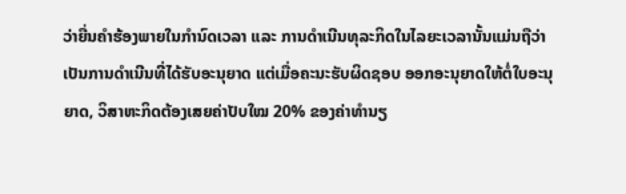ວ່າຍື່ນຄໍາຮ້ອງພາຍໃນກໍານົດເວລາ ແລະ ການດໍາເນີນທຸລະກິດໃນໄລຍະເວລານັ້ນແມ່ນຖືວ່າເປັນການດໍາເນີນທີ່ໄດ້ຮັບອະນຸຍາດ ແຕ່ເມື່ອຄະນະຮັບຜິດຊອບ ອອກອະນຸຍາດໃຫ້ຕໍ່ໃບອະນຸຍາດ, ວິສາຫະກິດຕ້ອງເສຍຄ່າປັບໃໝ 20% ຂອງຄ່າທໍານຽ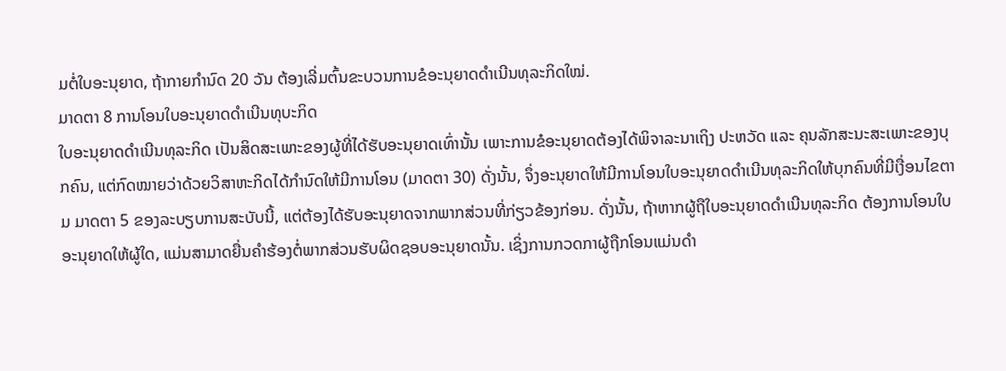ມຕໍ່ໃບອະນຸຍາດ, ຖ້າກາຍກໍານົດ 20 ວັນ ຕ້ອງເລີ່ມຕົ້ນຂະບວນການຂໍອະນຸຍາດດໍາເນີນທຸລະກິດໃໝ່.
ມາດຕາ 8 ການໂອນໃບອະນຸຍາດດໍາເນີນທຸບະກິດ
ໃບອະນຸຍາດດໍາເນີນທຸລະກິດ ເປັນສິດສະເພາະຂອງຜູ້ທີ່ໄດ້ຮັບອະນຸຍາດເທົ່ານັ້ນ ເພາະການຂໍອະນຸຍາດຕ້ອງໄດ້ພິຈາລະນາເຖິງ ປະຫວັດ ແລະ ຄຸນລັກສະນະສະເພາະຂອງບຸກຄົນ, ແຕ່ກົດໝາຍວ່າດ້ວຍວິສາຫະກິດໄດ້ກໍານົດໃຫ້ມີການໂອນ (ມາດຕາ 30) ດັ່ງນັ້ນ, ຈຶ່ງອະນຸຍາດໃຫ້ມີການໂອນໃບອະນຸຍາດດໍາເນີນທຸລະກິດໃຫ້ບຸກຄົນທີ່ມີເງື່ອນໄຂຕາມ ມາດຕາ 5 ຂອງລະບຽບການສະບັບນີ້, ແຕ່ຕ້ອງໄດ້ຮັບອະນຸຍາດຈາກພາກສ່ວນທີ່ກ່ຽວຂ້ອງກ່ອນ. ດັ່ງນັ້ນ, ຖ້າຫາກຜູ້ຖືໃບອະນຸຍາດດໍາເນີນທຸລະກິດ ຕ້ອງການໂອນໃບອະນຸຍາດໃຫ້ຜູ້ໃດ, ແມ່ນສາມາດຍື່ນຄໍາຮ້ອງຕໍ່ພາກສ່ວນຮັບຜິດຊອບອະນຸຍາດນັ້ນ. ເຊິ່ງການກວດກາຜູ້ຖືກໂອນແມ່ນດໍາ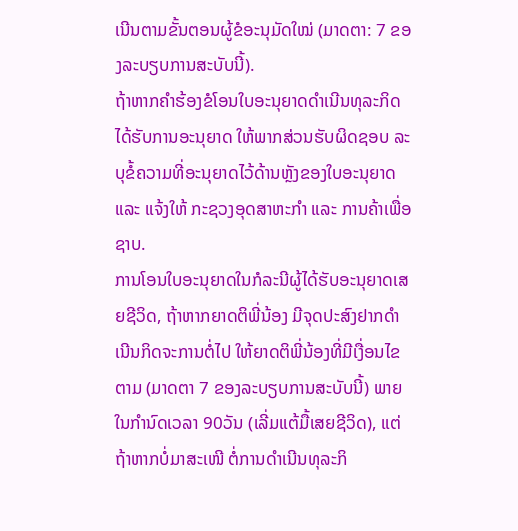ເນີນຕາມຂັ້ນຕອນຜູ້ຂໍອະນຸມັດໃໝ່ (ມາດຕາ: 7 ຂອງລະບຽບການສະບັບນີ້).
ຖ້າຫາກຄໍາຮ້ອງຂໍໂອນໃບອະນຸຍາດດໍາເນີນທຸລະກິດ ໄດ້ຮັບການອະນຸຍາດ ໃຫ້ພາກສ່ວນຮັບຜິດຊອບ ລະບຸຂໍ້ຄວາມທີ່ອະນຸຍາດໄວ້ດ້ານຫຼັງຂອງໃບອະນຸຍາດ ແລະ ແຈ້ງໃຫ້ ກະຊວງອຸດສາຫະກໍາ ແລະ ການຄ້າເພື່ອຊາບ.
ການໂອນໃບອະນຸຍາດໃນກໍລະນີຜູ້ໄດ້ຮັບອະນຸຍາດເສຍຊີວິດ, ຖ້າຫາກຍາດຕິພີ່ນ້ອງ ມີຈຸດປະສົງຢາກດໍາເນີນກິດຈະການຕໍ່ໄປ ໃຫ້ຍາດຕິພີ່ນ້ອງທີ່ມີເງື່ອນໄຂຕາມ (ມາດຕາ 7 ຂອງລະບຽບການສະບັບນີ້) ພາຍໃນກໍານົດເວລາ 90ວັນ (ເລີ່ມແຕ້ມື້ເສຍຊີວິດ), ແຕ່ຖ້າຫາກບໍ່ມາສະເໜີ ຕໍ່ການດໍາເນີນທຸລະກິ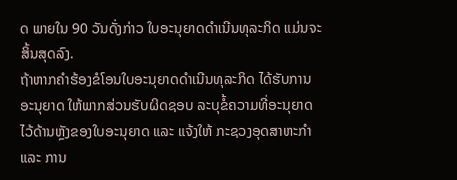ດ ພາຍໃນ 90 ວັນດັ່ງກ່າວ ໃບອະນຸຍາດດໍາເນີນທຸລະກິດ ແມ່ນຈະສິ້ນສຸດລົງ.
ຖ້າຫາກຄໍາຮ້ອງຂໍໂອນໃບອະນຸຍາດດໍາເນີນທຸລະກິດ ໄດ້ຮັບການອະນຸຍາດ ໃຫ້ພາກສ່ວນຮັບຜິດຊອບ ລະບຸຂໍ້ຄວາມທີ່ອະນຸຍາດໄວ້ດ້ານຫຼັງຂອງໃບອະນຸຍາດ ແລະ ແຈ້ງໃຫ້ ກະຊວງອຸດສາຫະກໍາ ແລະ ການ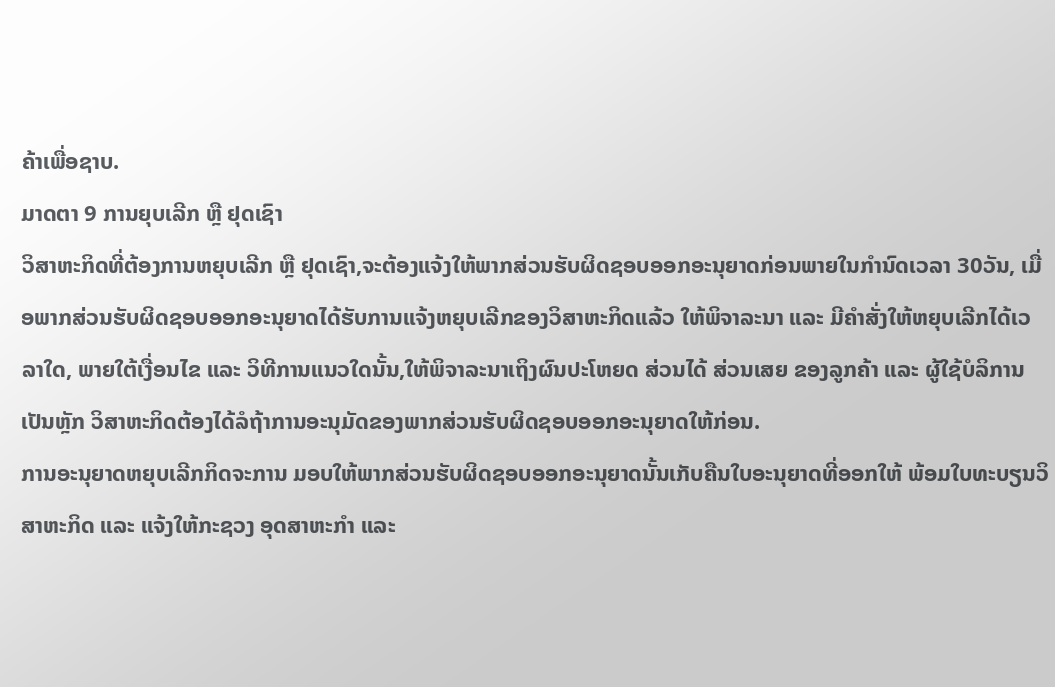ຄ້າເພື່ອຊາບ.
ມາດຕາ 9 ການຍຸບເລີກ ຫຼື ຢຸດເຊົາ
ວິສາຫະກິດທີ່ຕ້ອງການຫຍຸບເລີກ ຫຼື ຢຸດເຊົາ,ຈະຕ້ອງແຈ້ງໃຫ້ພາກສ່ວນຮັບຜິດຊອບອອກອະນຸຍາດກ່ອນພາຍໃນກໍານົດເວລາ 30ວັນ, ເມື່ອພາກສ່ວນຮັບຜິດຊອບອອກອະນຸຍາດໄດ້ຮັບການແຈ້ງຫຍຸບເລີກຂອງວິສາຫະກິດແລ້ວ ໃຫ້ພິຈາລະນາ ແລະ ມີຄໍາສັ່ງໃຫ້ຫຍຸບເລີກໄດ້ເວລາໃດ, ພາຍໃຕ້ເງື່ອນໄຂ ແລະ ວິທີການແນວໃດນັ້ນ,ໃຫ້ພິຈາລະນາເຖິງຜົນປະໂຫຍດ ສ່ວນໄດ້ ສ່ວນເສຍ ຂອງລູກຄ້າ ແລະ ຜູ້ໃຊ້ບໍລິການເປັນຫຼັກ ວິສາຫະກິດຕ້ອງໄດ້ລໍຖ້າການອະນຸມັດຂອງພາກສ່ວນຮັບຜິດຊອບອອກອະນຸຍາດໃຫ້ກ່ອນ.
ການອະນຸຍາດຫຍຸບເລີກກິດຈະການ ມອບໃຫ້ພາກສ່ວນຮັບຜິດຊອບອອກອະນຸຍາດນັ້ນເກັບຄືນໃບອະນຸຍາດທີ່ອອກໃຫ້ ພ້ອມໃບທະບຽນວິສາຫະກິດ ແລະ ແຈ້ງໃຫ້ກະຊວງ ອຸດສາຫະກໍາ ແລະ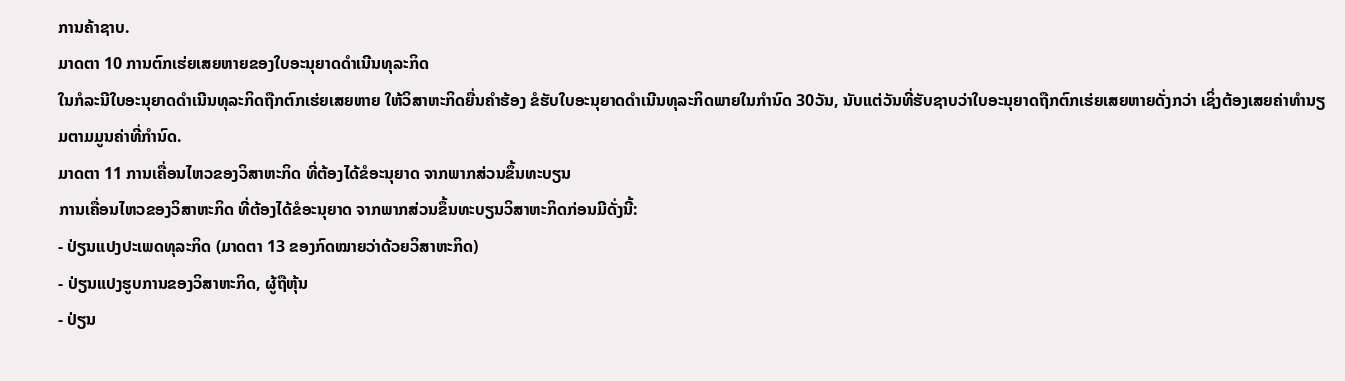ການຄ້າຊາບ.
ມາດຕາ 10 ການຕົກເຮ່ຍເສຍຫາຍຂອງໃບອະນຸຍາດດໍາເນີນທຸລະກິດ
ໃນກໍລະນີໃບອະນຸຍາດດໍາເນີນທຸລະກິດຖືກຕົກເຮ່ຍເສຍຫາຍ ໃຫ້ວິສາຫະກິດຍື່ນຄໍາຮ້ອງ ຂໍຮັບໃບອະນຸຍາດດໍາເນີນທຸລະກິດພາຍໃນກໍານົດ 30ວັນ, ນັບແຕ່ວັນທີ່ຮັບຊາບວ່າໃບອະນຸຍາດຖືກຕົກເຮ່ຍເສຍຫາຍດັ່ງກວ່າ ເຊິ່ງຕ້ອງເສຍຄ່າທໍານຽມຕາມມູນຄ່າທີ່ກໍານົດ.
ມາດຕາ 11 ການເຄື່ອນໄຫວຂອງວິສາຫະກິດ ທີ່ຕ້ອງໄດ້ຂໍອະນຸຍາດ ຈາກພາກສ່ວນຂຶ້ນທະບຽນ
ການເຄື່ອນໄຫວຂອງວິສາຫະກິດ ທີ່ຕ້ອງໄດ້ຂໍອະນຸຍາດ ຈາກພາກສ່ວນຂຶ້ນທະບຽນວິສາຫະກິດກ່ອນມີດັ່ງນີ້:
- ປ່ຽນແປງປະເພດທຸລະກິດ (ມາດຕາ 13 ຂອງກົດໝາຍວ່າດ້ວຍວິສາຫະກິດ)
- ປ່ຽນແປງຮູບການຂອງວິສາຫະກິດ, ຜູ້ຖືຫຸ້ນ
- ປ່ຽນ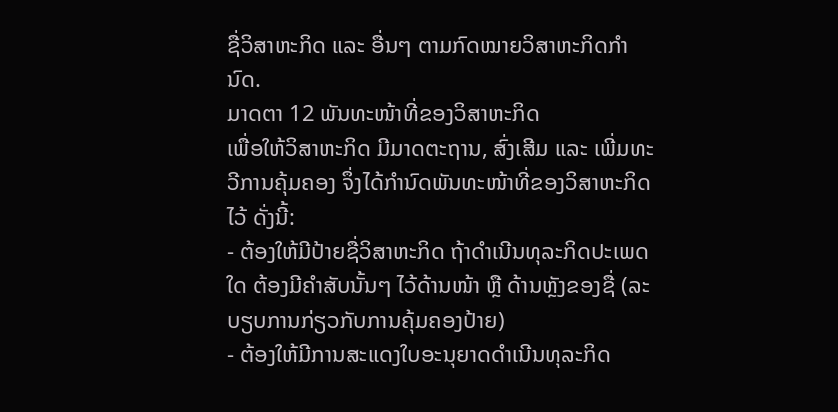ຊື່ວິສາຫະກິດ ແລະ ອື່ນໆ ຕາມກົດໝາຍວິສາຫະກິດກໍານົດ.
ມາດຕາ 12 ພັນທະໜ້າທີ່ຂອງວິສາຫະກິດ
ເພື່ອໃຫ້ວິສາຫະກິດ ມີມາດຕະຖານ, ສົ່ງເສີມ ແລະ ເພີ່ມທະວີການຄຸ້ມຄອງ ຈຶ່ງໄດ້ກໍານົດພັນທະໜ້າທີ່ຂອງວິສາຫະກິດໄວ້ ດັ່ງນີ້:
- ຕ້ອງໃຫ້ມີປ້າຍຊື່ວິສາຫະກິດ ຖ້າດໍາເນີນທຸລະກິດປະເພດໃດ ຕ້ອງມີຄໍາສັບນັ້ນໆ ໄວ້ດ້ານໜ້າ ຫຼື ດ້ານຫຼັງຂອງຊື່ (ລະບຽບການກ່ຽວກັບການຄຸ້ມຄອງປ້າຍ)
- ຕ້ອງໃຫ້ມີການສະແດງໃບອະນຸຍາດດໍາເນີນທຸລະກິດ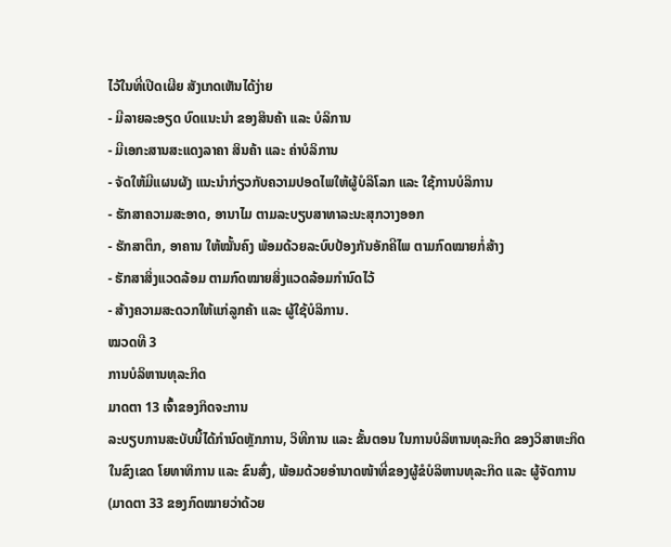ໄວ້ໃນທີ່ເປີດເຜີຍ ສັງເກດເຫັນໄດ້ງ່າຍ
- ມີລາຍລະອຽດ ບົດແນະນໍາ ຂອງສິນຄ້າ ແລະ ບໍລິການ
- ມີເອກະສານສະແດງລາຄາ ສິນຄ້າ ແລະ ຄ່າບໍລິການ
- ຈັດໃຫ້ມີແຜນຜັງ ແນະນໍາກ່ຽວກັບຄວາມປອດໄພໃຫ້ຜູ້ບໍລິໂລກ ແລະ ໃຊ້ການບໍລິການ
- ຮັກສາຄວາມສະອາດ, ອານາໄມ ຕາມລະບຽບສາທາລະນະສຸກວາງອອກ
- ຮັກສາຕຶກ, ອາຄານ ໃຫ້ໝັ້ນຄົງ ພ້ອມດ້ວຍລະບົບປ້ອງກັນອັກຄີໄພ ຕາມກົດໝາຍກໍ່ສ້າງ
- ຮັກສາສິ່ງແວດລ້ອມ ຕາມກົດໝາຍສິ່ງແວດລ້ອມກໍານົດໄວ້
- ສ້າງຄວາມສະດວກໃຫ້ແກ່ລູກຄ້າ ແລະ ຜູ້ໃຊ້ບໍລິການ.
ໝວດທີ 3
ການບໍລິຫານທຸລະກິດ
ມາດຕາ 13 ເຈົ້າຂອງກິດຈະການ
ລະບຽບການສະບັບນີ້ໄດ້ກໍານົດຫຼັກການ, ວິທີການ ແລະ ຂັ້ນຕອນ ໃນການບໍລິຫານທຸລະກິດ ຂອງວິສາຫະກິດ ໃນຂົງເຂດ ໂຍທາທິການ ແລະ ຂົນສົ່ງ, ພ້ອມດ້ວຍອໍານາດໜ້າທີ່ຂອງຜູ້ຂໍບໍລິຫານທຸລະກິດ ແລະ ຜູ້ຈັດການ (ມາດຕາ 33 ຂອງກົດໝາຍວ່າດ້ວຍ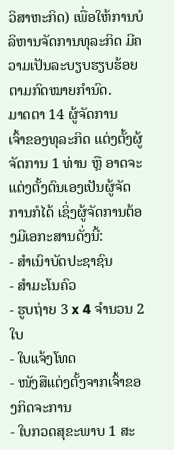ວິສາຫະກິດ) ເພື່ອໃຫ້ການບໍລິຫານຈັດການທຸລະກິດ ມີຄວາມເປັນລະບຽບຮຽບຮ້ອຍຕາມກົດໝາຍກໍານົດ.
ມາດຕາ 14 ຜູ້ຈັດການ
ເຈົ້າຂອງທຸລະກິດ ແຕ່ງຕັ້ງຜູ້ຈັດການ 1 ທ່ານ ຫຼື ອາດຈະແຕ່ງຕັ້ງຕົນເອງເປັນຜູ້ຈັດການກໍໄດ້ ເຊິ່ງຜູ້ຈັດການຕ້ອງມີເອກະສານດັ່ງນີ້:
- ສໍາເນົາບັດປະຊາຊົນ
- ສໍາມະໂນຄົວ
- ຮູບຖ່າຍ 3 x 4 ຈໍານວນ 2 ໃບ
- ໃບແຈ້ງໂທດ
- ໜັງສືແຕ່ງຕັ້ງຈາກເຈົ້າຂອງກິດຈະການ
- ໃບກວດສຸຂະພາບ 1 ສະ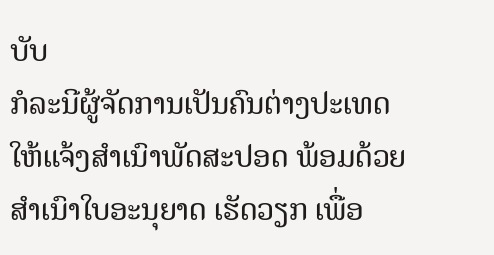ບັບ
ກໍລະນີຜູ້ຈັດການເປັນຄົນຕ່າງປະເທດ ໃຫ້ແຈ້ງສໍາເນົາພັດສະປອດ ພ້ອມດ້ວຍສໍາເນົາໃບອະນຸຍາດ ເຮັດວຽກ ເພື່ອ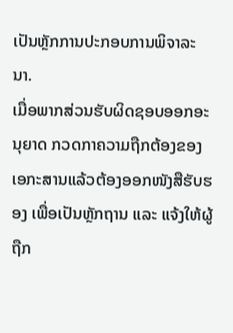ເປັນຫຼັກການປະກອບການພິຈາລະນາ.
ເມື່ອພາກສ່ວນຮັບຜິດຊອບອອກອະນຸຍາດ ກວດກາຄວາມຖືກຕ້ອງຂອງເອກະສານແລ້ວຕ້ອງອອກໜັງສືຮັບຮອງ ເພື່ອເປັນຫຼັກຖານ ແລະ ແຈ້ງໃຫ້ຜູ້ຖືກ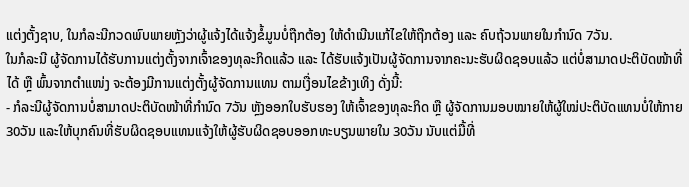ແຕ່ງຕັ້ງຊາບ, ໃນກໍລະນີກວດພົບພາຍຫຼັງວ່າຜູ້ແຈ້ງໄດ້ແຈ້ງຂໍ້ມູນບໍ່ຖືກຕ້ອງ ໃຫ້ດໍາເນີນແກ້ໄຂໃຫ້ຖືກຕ້ອງ ແລະ ຄົບຖ້ວນພາຍໃນກໍານົດ 7ວັນ.
ໃນກໍລະນີ ຜູ້ຈັດການໄດ້ຮັບການແຕ່ງຕັ້ງຈາກເຈົ້າຂອງທຸລະກິດແລ້ວ ແລະ ໄດ້ຮັບແຈ້ງເປັນຜູ້ຈັດການຈາກຄະນະຮັບຜິດຊອບແລ້ວ ແຕ່ບໍ່ສາມາດປະຕິບັດໜ້າທີ່ໄດ້ ຫຼື ພົ້ນຈາກຕໍາແໜ່ງ ຈະຕ້ອງມີການແຕ່ງຕັ້ງຜູ້ຈັດການແທນ ຕາມເງື່ອນໄຂຂ້າງເທິງ ດັ່ງນີ້:
- ກໍລະນີຜູ້ຈັດການບໍ່ສາມາດປະຕິບັດໜ້າທີ່ກໍານົດ 7ວັນ ຫຼັງອອກໃບຮັບຮອງ ໃຫ້ເຈົ້າຂອງທຸລະກິດ ຫຼື ຜູ້ຈັດການມອບໝາຍໃຫ້ຜູ້ໃໝ່ປະຕິບັດແທນບໍ່ໃຫ້ກາຍ 30ວັນ ແລະໃຫ້ບຸກຄົນທີ່ຮັບຜິດຊອບແທນແຈ້ງໃຫ້ຜູ້ຮັບຜິດຊອບອອກທະບຽນພາຍໃນ 30ວັນ ນັບແຕ່ມື້ທີ່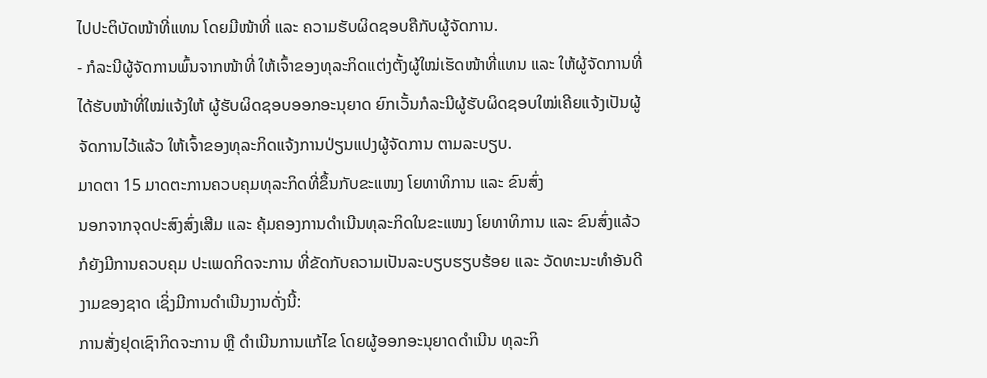ໄປປະຕິບັດໜ້າທີ່ແທນ ໂດຍມີໜ້າທີ່ ແລະ ຄວາມຮັບຜິດຊອບຄືກັບຜູ້ຈັດການ.
- ກໍລະນີຜູ້ຈັດການພົ້ນຈາກໜ້າທີ່ ໃຫ້ເຈົ້າຂອງທຸລະກິດແຕ່ງຕັ້ງຜູ້ໃໝ່ເຮັດໜ້າທີ່ແທນ ແລະ ໃຫ້ຜູ້ຈັດການທີ່ໄດ້ຮັບໜ້າທີ່ໃໝ່ແຈ້ງໃຫ້ ຜູ້ຮັບຜິດຊອບອອກອະນຸຍາດ ຍົກເວັ້ນກໍລະນີຜູ້ຮັບຜິດຊອບໃໝ່ເຄີຍແຈ້ງເປັນຜູ້ຈັດການໄວ້ແລ້ວ ໃຫ້ເຈົ້າຂອງທຸລະກິດແຈ້ງການປ່ຽນແປງຜູ້ຈັດການ ຕາມລະບຽບ.
ມາດຕາ 15 ມາດຕະການຄວບຄຸມທຸລະກິດທີ່ຂຶ້ນກັບຂະແໜງ ໂຍທາທິການ ແລະ ຂົນສົ່ງ
ນອກຈາກຈຸດປະສົງສົ່ງເສີມ ແລະ ຄຸ້ມຄອງການດໍາເນີນທຸລະກິດໃນຂະແໜງ ໂຍທາທິການ ແລະ ຂົນສົ່ງແລ້ວ ກໍຍັງມີການຄວບຄຸມ ປະເພດກິດຈະການ ທີ່ຂັດກັບຄວາມເປັນລະບຽບຮຽບຮ້ອຍ ແລະ ວັດທະນະທໍາອັນດີງາມຂອງຊາດ ເຊິ່ງມີການດໍາເນີນງານດັ່ງນີ້:
ການສັ່ງຢຸດເຊົາກິດຈະການ ຫຼື ດໍາເນີນການແກ້ໄຂ ໂດຍຜູ້ອອກອະນຸຍາດດໍາເນີນ ທຸລະກິ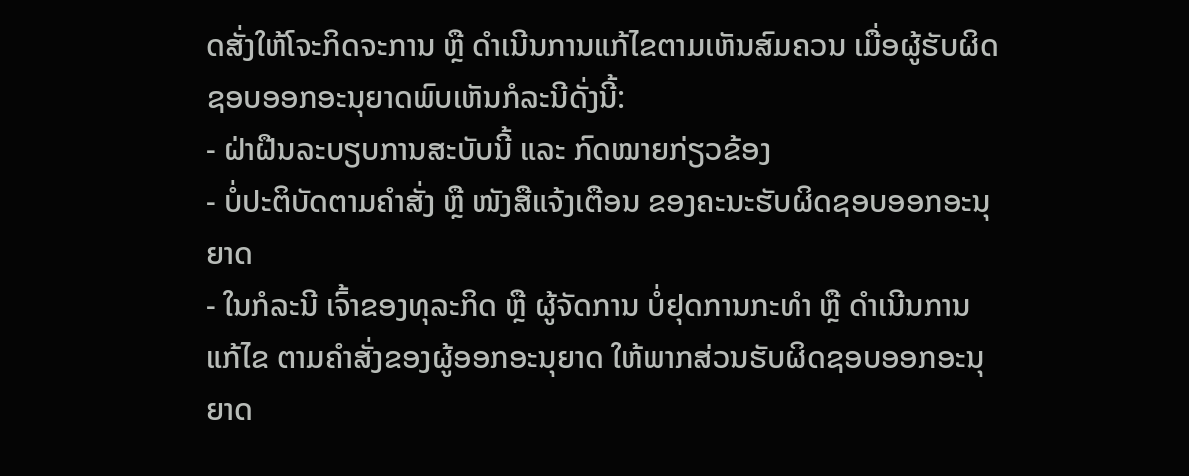ດສັ່ງໃຫ້ໂຈະກິດຈະການ ຫຼື ດໍາເນີນການແກ້ໄຂຕາມເຫັນສົມຄວນ ເມື່ອຜູ້ຮັບຜິດຊອບອອກອະນຸຍາດພົບເຫັນກໍລະນີດັ່ງນີ້:
- ຝ່າຝືນລະບຽບການສະບັບນີ້ ແລະ ກົດໝາຍກ່ຽວຂ້ອງ
- ບໍ່ປະຕິບັດຕາມຄໍາສັ່ງ ຫຼື ໜັງສືແຈ້ງເຕືອນ ຂອງຄະນະຮັບຜິດຊອບອອກອະນຸຍາດ
- ໃນກໍລະນີ ເຈົ້າຂອງທຸລະກິດ ຫຼື ຜູ້ຈັດການ ບໍ່ຢຸດການກະທໍາ ຫຼື ດໍາເນີນການແກ້ໄຂ ຕາມຄໍາສັ່ງຂອງຜູ້ອອກອະນຸຍາດ ໃຫ້ພາກສ່ວນຮັບຜິດຊອບອອກອະນຸຍາດ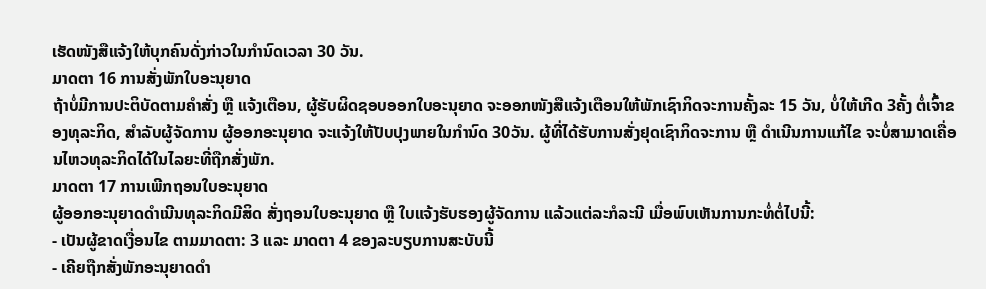ເຮັດໜັງສືແຈ້ງໃຫ້ບຸກຄົນດັ່ງກ່າວໃນກໍານົດເວລາ 30 ວັນ.
ມາດຕາ 16 ການສັ່ງພັກໃບອະນຸຍາດ
ຖ້າບໍ່ມີການປະຕິບັດຕາມຄໍາສັ່ງ ຫຼື ແຈ້ງເຕືອນ, ຜູ້ຮັບຜິດຊອບອອກໃບອະນຸຍາດ ຈະອອກໜັງສືແຈ້ງເຕືອນໃຫ້ພັກເຊົາກິດຈະການຄັ້ງລະ 15 ວັນ, ບໍ່ໃຫ້ເກີດ 3ຄັ້ງ ຕໍ່ເຈົ້າຂອງທຸລະກິດ, ສໍາລັບຜູ້ຈັດການ ຜູ້ອອກອະນຸຍາດ ຈະແຈ້ງໃຫ້ປັບປຸງພາຍໃນກໍານົດ 30ວັນ. ຜູ້ທີ່ໄດ້ຮັບການສັ່ງຢຸດເຊົາກິດຈະການ ຫຼື ດໍາເນີນການແກ້ໄຂ ຈະບໍ່ສາມາດເຄື່ອນໄຫວທຸລະກິດໄດ້ໃນໄລຍະທີ່ຖືກສັ່ງພັກ.
ມາດຕາ 17 ການເພີກຖອນໃບອະນຸຍາດ
ຜູ້ອອກອະນຸຍາດດໍາເນີນທຸລະກິດມີສິດ ສັ່ງຖອນໃບອະນຸຍາດ ຫຼື ໃບແຈ້ງຮັບຮອງຜູ້ຈັດການ ແລ້ວແຕ່ລະກໍລະນີ ເມື່ອພົບເຫັນການກະທໍ່ຕໍ່ໄປນີ້:
- ເປັນຜູ້ຂາດເງື່ອນໄຂ ຕາມມາດຕາ: 3 ແລະ ມາດຕາ 4 ຂອງລະບຽບການສະບັບນີ້
- ເຄີຍຖືກສັ່ງພັກອະນຸຍາດດໍາ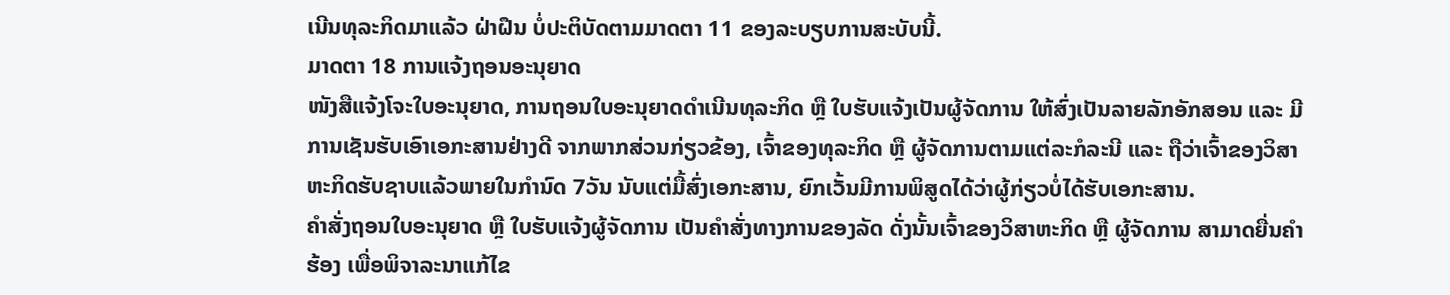ເນີນທຸລະກິດມາແລ້ວ ຝ່າຝືນ ບໍ່ປະຕິບັດຕາມມາດຕາ 11 ຂອງລະບຽບການສະບັບນີ້.
ມາດຕາ 18 ການແຈ້ງຖອນອະນຸຍາດ
ໜັງສືແຈ້ງໂຈະໃບອະນຸຍາດ, ການຖອນໃບອະນຸຍາດດໍາເນີນທຸລະກິດ ຫຼື ໃບຮັບແຈ້ງເປັນຜູ້ຈັດການ ໃຫ້ສົ່ງເປັນລາຍລັກອັກສອນ ແລະ ມີການເຊັນຮັບເອົາເອກະສານຢ່າງດີ ຈາກພາກສ່ວນກ່ຽວຂ້ອງ, ເຈົ້າຂອງທຸລະກິດ ຫຼື ຜູ້ຈັດການຕາມແຕ່ລະກໍລະນີ ແລະ ຖືວ່າເຈົ້າຂອງວິສາຫະກິດຮັບຊາບແລ້ວພາຍໃນກໍານົດ 7ວັນ ນັບແຕ່ມື້ສົ່ງເອກະສານ, ຍົກເວັ້ນມີການພິສູດໄດ້ວ່າຜູ້ກ່ຽວບໍ່ໄດ້ຮັບເອກະສານ.
ຄໍາສັ່ງຖອນໃບອະນຸຍາດ ຫຼື ໃບຮັບແຈ້ງຜູ້ຈັດການ ເປັນຄໍາສັ່ງທາງການຂອງລັດ ດັ່ງນັ້ນເຈົ້າຂອງວິສາຫະກິດ ຫຼື ຜູ້ຈັດການ ສາມາດຍື່ນຄໍາຮ້ອງ ເພື່ອພິຈາລະນາແກ້ໄຂ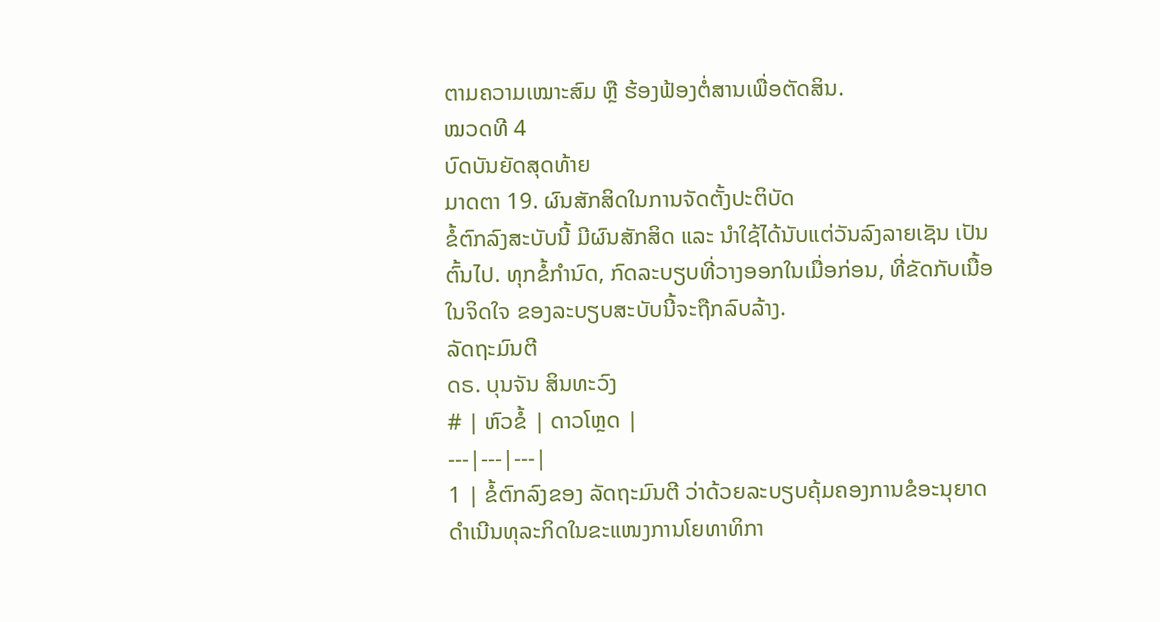ຕາມຄວາມເໝາະສົມ ຫຼື ຮ້ອງຟ້ອງຕໍ່ສານເພື່ອຕັດສິນ.
ໝວດທີ 4
ບົດບັນຍັດສຸດທ້າຍ
ມາດຕາ 19. ຜົນສັກສິດໃນການຈັດຕັ້ງປະຕິບັດ
ຂໍ້ຕົກລົງສະບັບນີ້ ມີຜົນສັກສິດ ແລະ ນໍາໃຊ້ໄດ້ນັບແຕ່ວັນລົງລາຍເຊັນ ເປັນຕົ້ນໄປ. ທຸກຂໍ້ກໍານົດ, ກົດລະບຽບທີ່ວາງອອກໃນເມື່ອກ່ອນ, ທີ່ຂັດກັບເນື້ອໃນຈິດໃຈ ຂອງລະບຽບສະບັບນີ້ຈະຖືກລົບລ້າງ.
ລັດຖະມົນຕີ
ດຣ. ບຸນຈັນ ສິນທະວົງ
# | ຫົວຂໍ້ | ດາວໂຫຼດ |
---|---|---|
1 | ຂໍ້ຕົກລົງຂອງ ລັດຖະມົນຕີ ວ່າດ້ວຍລະບຽບຄຸ້ມຄອງການຂໍອະນຸຍາດດຳເນີນທຸລະກິດໃນຂະແໜງການໂຍທາທິກາ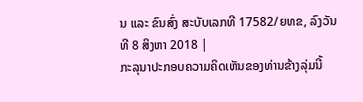ນ ແລະ ຂົນສົ່ງ ສະບັບເລກທີ 17582/ຍທຂ, ລົງວັນທີ 8 ສິງຫາ 2018 |
ກະລຸນາປະກອບຄວາມຄິດເຫັນຂອງທ່ານຂ້າງລຸ່ມນີ້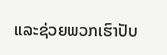ແລະຊ່ວຍພວກເຮົາປັບ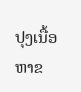ປຸງເນື້ອຫາຂ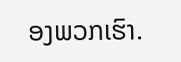ອງພວກເຮົາ.